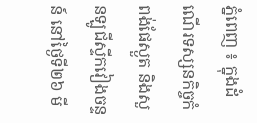ភ្នំពេញ ៖ ក្នុងដំណើរទស្សនកិច្ចកំពង់ផែស្ងួត និងសួនឡូជីស្ទីកវៀងចន្ទន៍ នៅថ្ងៃទី២៦ មី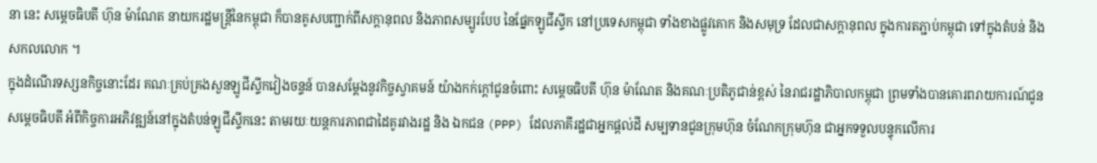នា នេះ សម្ដេចធិបតី ហ៊ុន ម៉ាណែត នាយករដ្ឋមន្ដ្រីនៃកម្ពុជា ក៏បានគូសបញ្ជាក់ពីសក្តានុពល និងភាពសម្បូរបែប នៃផ្នែកឡូជីស្ទីក នៅប្រទេសកម្ពុជា ទាំងខាងផ្លូវគោក និងសមុទ្រ ដែលជាសក្តានុពល ក្នុងការតភ្ជាប់កម្ពុជា ទៅក្នុងតំបន់ និងសកលលោក ។
ក្នុងដំណើរទស្សនកិច្ចនោះដែរ គណៈគ្រប់គ្រងសួនឡូជីស្ទីកវៀងចន្ទន៍ បានសម្តែងនូវកិច្ចស្វាគមន៍ យ៉ាងកក់ក្តៅជូនចំពោះ សម្តេចធិបតី ហ៊ុន ម៉ាណែត និងគណៈប្រតិភូជាន់ខ្ពស់ នៃរាជរដ្ឋាភិបាលកម្ពុជា ព្រមទាំងបានគោរពរាយការណ៍ជូនសម្តេចធិបតី អំពីកិច្ចការអភិវឌ្ឍន៍នៅក្នុងតំបន់ឡូជីស្ទីកនេះ តាមរយៈយន្តការភាពជាដៃគូរវាងរដ្ឋ និង ឯកជន (PPP) ដែលភាគីរដ្ឋជាអ្នកផ្តល់ដី សម្បទានជូនក្រុមហ៊ុន ចំណែកក្រុមហ៊ុន ជាអ្នកទទួលបន្ទុកលើការ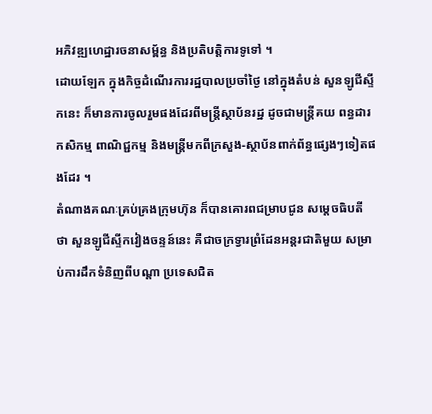អភិវឌ្ឍហេដ្ឋារចនាសម្ព័ន្ធ និងប្រតិបត្តិការទូទៅ ។
ដោយឡែក ក្នុងកិច្ចដំណើរការរដ្ឋបាលប្រចាំថ្ងៃ នៅក្នុងតំបន់ សួនឡូជីស្ទីកនេះ ក៏មានការចូលរួមផងដែរពីមន្រ្តីស្ថាប័នរដ្ឋ ដូចជាមន្រ្តីគយ ពន្ធដារ កសិកម្ម ពាណិជ្ជកម្ម និងមន្ត្រីមកពីក្រសួង-ស្ថាប័នពាក់ព័ន្ធផ្សេងៗទៀតផងដែរ ។
តំណាងគណៈគ្រប់គ្រងក្រុមហ៊ុន ក៏បានគោរពជម្រាបជូន សម្តេចធិបតី ថា សួនឡូជីស្ទីកវៀងចន្ទន៍នេះ គឺជាចក្រទ្វារព្រំដែនអន្តរជាតិមួយ សម្រាប់ការដឹកទំនិញពីបណ្តា ប្រទេសជិត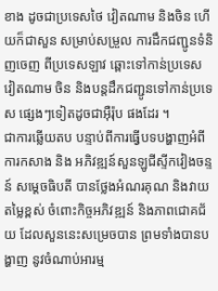ខាង ដូចជាប្រទេសថៃ វៀតណាម និងចិន ហើយក៏ជាសួន សម្រាប់សម្រួល ការដឹកជញ្ជូនទំនិញចេញ ពីប្រទេសឡាវ ឆ្ពោះទៅកាន់ប្រទេសវៀតណាម ចិន និងបន្តដឹកជញ្ជូនទៅកាន់ប្រទេស ផ្សេងៗទៀតដូចជាអ៊ឺរ៉ុប ផងដែរ ។
ជាការឆ្លើយតប បន្ទាប់ពីការធ្វើបទបង្ហាញអំពីការកសាង និង អភិវឌ្ឍន៍សួនឡូជីស្ទីកវៀងចន្ទន៍ សម្តេចធិបតី បានថ្លែងអំណរគុណ និងវាយតម្លៃខ្ពស់ ចំពោះកិច្ចអភិវឌ្ឍន៍ និងភាពជោគជ័យ ដែលសួននេះសម្រេចបាន ព្រមទាំងបានបង្ហាញ នូវចំណាប់អារម្ម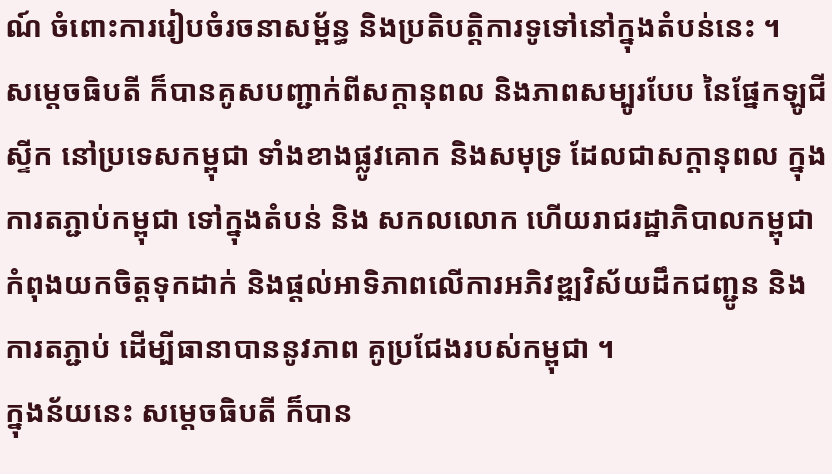ណ៍ ចំពោះការរៀបចំរចនាសម្ព័ន្ធ និងប្រតិបត្តិការទូទៅនៅក្នុងតំបន់នេះ ។
សម្តេចធិបតី ក៏បានគូសបញ្ជាក់ពីសក្តានុពល និងភាពសម្បូរបែប នៃផ្នែកឡូជីស្ទីក នៅប្រទេសកម្ពុជា ទាំងខាងផ្លូវគោក និងសមុទ្រ ដែលជាសក្តានុពល ក្នុងការតភ្ជាប់កម្ពុជា ទៅក្នុងតំបន់ និង សកលលោក ហើយរាជរដ្ឋាភិបាលកម្ពុជា កំពុងយកចិត្តទុកដាក់ និងផ្តល់អាទិភាពលើការអភិវឌ្ឍវិស័យដឹកជញ្ជូន និងការតភ្ជាប់ ដើម្បីធានាបាននូវភាព គូប្រជែងរបស់កម្ពុជា ។
ក្នុងន័យនេះ សម្តេចធិបតី ក៏បាន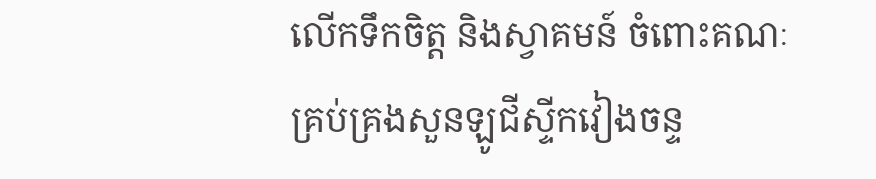លើកទឹកចិត្ត និងស្វាគមន៍ ចំពោះគណៈគ្រប់គ្រងសួនឡូជីស្ទីកវៀងចន្ទ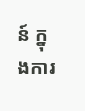ន៍ ក្នុងការ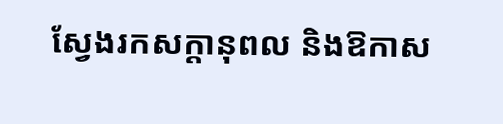ស្វែងរកសក្តានុពល និងឱកាស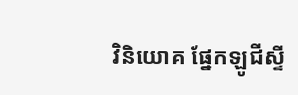វិនិយោគ ផ្នែកឡូជីស្ទី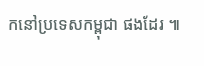កនៅប្រទេសកម្ពុជា ផងដែរ ៕